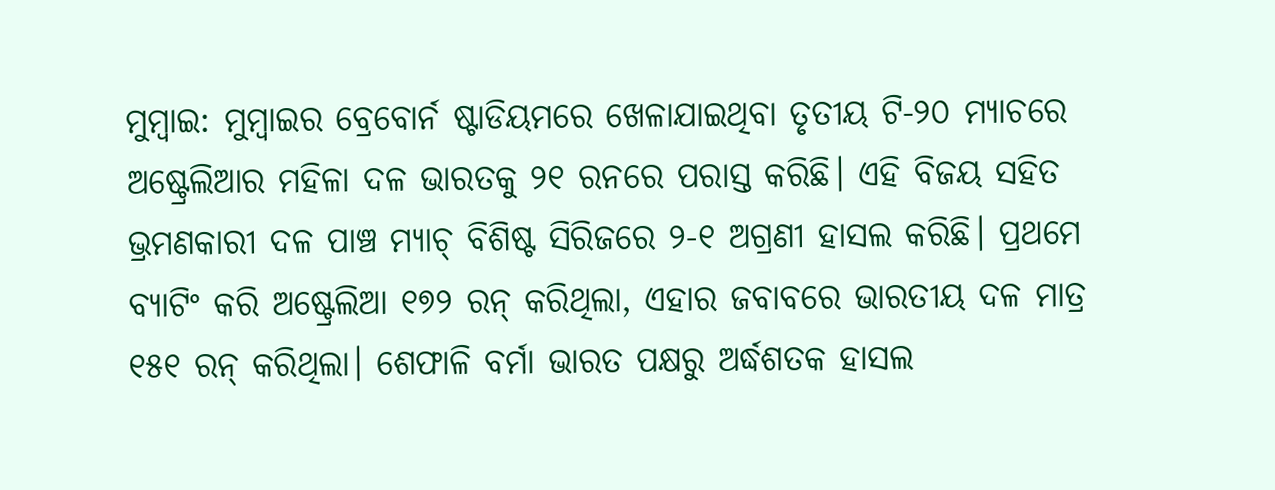ମୁମ୍ବାଇ: ମୁମ୍ବାଇର ବ୍ରେବୋର୍ନ ଷ୍ଟାଡିୟମରେ ଖେଳାଯାଇଥିବା ତୃତୀୟ ଟି-୨୦ ମ୍ୟାଚରେ ଅଷ୍ଟ୍ରେଲିଆର ମହିଳା ଦଳ ଭାରତକୁ ୨୧ ରନରେ ପରାସ୍ତ କରିଛି। ଏହି ବିଜୟ ସହିତ ଭ୍ରମଣକାରୀ ଦଳ ପାଞ୍ଚ ମ୍ୟାଚ୍ ବିଶିଷ୍ଟ ସିରିଜରେ ୨-୧ ଅଗ୍ରଣୀ ହାସଲ କରିଛି। ପ୍ରଥମେ ବ୍ୟାଟିଂ କରି ଅଷ୍ଟ୍ରେଲିଆ ୧୭୨ ରନ୍ କରିଥିଲା, ଏହାର ଜବାବରେ ଭାରତୀୟ ଦଳ ମାତ୍ର ୧୫୧ ରନ୍ କରିଥିଲା। ଶେଫାଳି ବର୍ମା ଭାରତ ପକ୍ଷରୁ ଅର୍ଦ୍ଧଶତକ ହାସଲ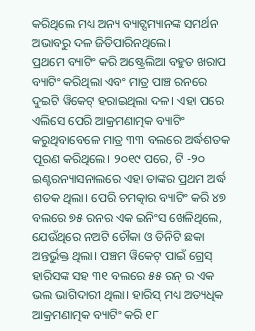କରିଥିଲେ ମଧ୍ୟ ଅନ୍ୟ ବ୍ୟାଟ୍ସମ୍ୟାନଙ୍କ ସମର୍ଥନ ଅଭାବରୁ ଦଳ ଜିତିପାରିନଥିଲେ।
ପ୍ରଥମେ ବ୍ୟାଟିଂ କରି ଅଷ୍ଟ୍ରେଲିଆ ବହୁତ ଖରାପ ବ୍ୟାଟିଂ କରିଥିଲା ଏବଂ ମାତ୍ର ପାଞ୍ଚ ରନରେ ଦୁଇଟି ୱିକେଟ୍ ହରାଇଥିଲା ଦଳ। ଏହା ପରେ ଏଲିସେ ପେରି ଆକ୍ରମଣାତ୍ମକ ବ୍ୟାଟିଂ କରୁଥିବାବେଳେ ମାତ୍ର ୩୩ ବଲରେ ଅର୍ଦ୍ଧଶତକ ପୂରଣ କରିଥିଲେ। ୨୦୧୯ ପରେ, ଟି -୨୦ ଇଣ୍ଟରନ୍ୟାସନାଲରେ ଏହା ତାଙ୍କର ପ୍ରଥମ ଅର୍ଦ୍ଧ ଶତକ ଥିଲା। ପେରି ଚମତ୍କାର ବ୍ୟାଟିଂ କରି ୪୭ ବଲରେ ୭୫ ରନର ଏକ ଇନିଂସ ଖେଳିଥିଲେ, ଯେଉଁଥିରେ ନଅଟି ଚୌକା ଓ ତିନିଟି ଛକା ଅନ୍ତର୍ଭୁକ୍ତ ଥିଲା। ପଞ୍ଚମ ୱିକେଟ୍ ପାଇଁ ଗ୍ରେସ୍ ହାରିସଙ୍କ ସହ ୩୧ ବଲରେ ୫୫ ରନ୍ ର ଏକ ଭଲ ଭାଗିଦାରୀ ଥିଲା। ହାରିସ୍ ମଧ୍ୟ ଅତ୍ୟଧିକ ଆକ୍ରମଣାତ୍ମକ ବ୍ୟାଟିଂ କରି ୧୮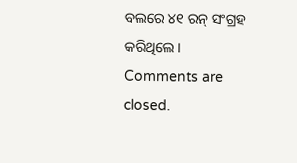ବଲରେ ୪୧ ରନ୍ ସଂଗ୍ରହ କରିଥିଲେ।
Comments are closed.